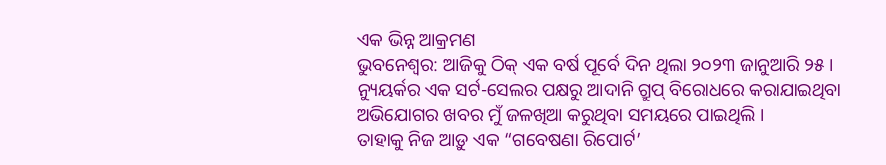ଏକ ଭିନ୍ନ ଆକ୍ରମଣ
ଭୁବନେଶ୍ୱର: ଆଜିକୁ ଠିକ୍ ଏକ ବର୍ଷ ପୂର୍ବେ ଦିନ ଥିଲା ୨୦୨୩ ଜାନୁଆରି ୨୫ । ନ୍ୟୁୟର୍କର ଏକ ସର୍ଟ-ସେଲର ପକ୍ଷରୁ ଆଦାନି ଗ୍ରୁପ୍ ବିରୋଧରେ କରାଯାଇଥିବା ଅଭିଯୋଗର ଖବର ମୁଁ ଜଳଖିଆ କରୁଥିବା ସମୟରେ ପାଇଥିଲି ।
ତାହାକୁ ନିଜ ଆଡ଼ୁ ଏକ “ଗବେଷଣା ରିପୋର୍ଟ’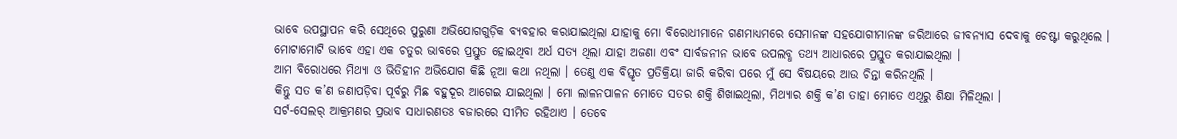ଭାବେ ଉପସ୍ଥାପନ କରି ସେଥିରେ ପୁରୁଣା ଅଭିଯୋଗଗୁଡ଼ିକ ବ୍ୟବହାର କରାଯାଇଥିଲା ଯାହାକୁ ମୋ ବିରୋଧୀମାନେ ଗଣମାଧ୍ୟମରେ ସେମାନଙ୍କ ସହଯୋଗୀମାନଙ୍କ ଜରିଆରେ ଜୀବନ୍ୟାସ ଦେବାକୁ ଚେଷ୍ଟା କରୁଥିଲେ । ମୋଟାମୋଟି ଭାବେ ଏହା ଏକ ଚତୁର ଭାବରେ ପ୍ରସ୍ତୁତ ହୋଇଥିବା ଅର୍ଧ ସତ୍ୟ ଥିଲା ଯାହା ଅଜଣା ଏବଂ ସାର୍ବଜନୀନ ଭାବେ ଉପଲବ୍ଧ ତଥ୍ୟ ଆଧାରରେ ପ୍ରସ୍ତୁତ କରାଯାଇଥିଲା ।
ଆମ ବିରୋଧରେ ମିଥ୍ୟା ଓ ଭିତିହୀନ ଅଭିଯୋଗ କିଛି ନୂଆ କଥା ନଥିଲା । ତେଣୁ ଏକ ବିସ୍ତୃତ ପ୍ରତିକ୍ରିୟା ଜାରି କରିବା ପରେ ମୁଁ ସେ ବିଷୟରେ ଆଉ ଚିନ୍ତା କରିନଥିଲି ।
କିନ୍ତୁ ସତ କ’ଣ ଜଣାପଡ଼ିବା ପୂର୍ବରୁ ମିଛ ବହୁଦୂର ଆଗେଇ ଯାଇଥିଲା । ମୋ ଲାଳନପାଳନ ମୋତେ ସତର ଶକ୍ତି ଶିଖାଇଥିଲା, ମିଥ୍ୟାର ଶକ୍ତି କ’ଣ ତାହା ମୋତେ ଏଥିରୁ ଶିକ୍ଷା ମିଳିଥିଲା ।
ସର୍ଟ-ସେଲର୍ ଆକ୍ରମଣର ପ୍ରଭାବ ସାଧାରଣତଃ ବଜାରରେ ସୀମିତ ରହିଥାଏ । ତେବେ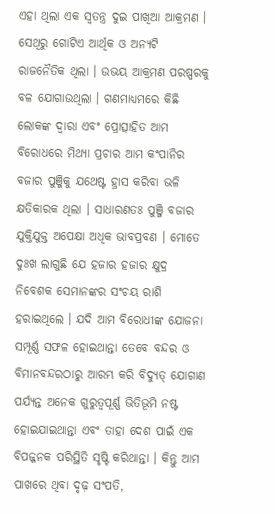ଏହା ଥିଲା ଏକ ସ୍ୱତନ୍ତ୍ର ଦୁଇ ପାଖିଆ ଆକ୍ରମଣ । ସେଥିରୁ ଗୋଟିଏ ଆର୍ଥିକ ଓ ଅନ୍ୟଟି ରାଜନୈତିକ ଥିଲା । ଉଭୟ ଆକ୍ରମଣ ପରଷ୍ପରକୁ ବଳ ଯୋଗାଉଥିଲା । ଗଣମାଧ୍ୟମରେ କିଛି ଲୋକଙ୍କ ଦ୍ୱାରା ଏବଂ ପ୍ରୋତ୍ସାହିତ ଆମ ବିରୋଧରେ ମିଥ୍ୟା ପ୍ରଚାର ଆମ କଂପାନିର ବଜାର ପୁଞ୍ଜିକୁ ଯଥେଷ୍ଟ ହ୍ରାସ କରିବା ଭଳି କ୍ଷତିକାରକ ଥିଲା । ସାଧାରଣତଃ ପୁଞ୍ଜି ବଜାର ଯୁକ୍ତିଯୁକ୍ତ ଅପେକ୍ଷା ଅଧିକ ଭାବପ୍ରବଣ । ମୋତେ ଦୁଃଖ ଲାଗୁଛି ଯେ ହଜାର ହଜାର କ୍ଷୁଦ୍ର ନିବେଶକ ସେମାନଙ୍କର ସଂଚୟ ରାଶି ହରାଇଥିଲେ । ଯଦି ଆମ ବିରୋଧୀଙ୍କ ଯୋଜନା ସମ୍ପୂର୍ଣ୍ଣ ସଫଳ ହୋଇଥାନ୍ତା ତେବେ ବନ୍ଦର ଓ ବିମାନବନ୍ଦରଠାରୁ ଆରମ୍ଭ କରି ବିଦ୍ୟୁତ୍ ଯୋଗାଣ ପର୍ଯ୍ୟନ୍ତ ଅନେକ ଗୁରୁତ୍ୱପୂର୍ଣ୍ଣ ଭିତିଭୂମି ନଷ୍ଟ ହୋଇଯାଇଥାନ୍ତା ଏବଂ ତାହା ଦେଶ ପାଇଁ ଏକ ବିପଜ୍ଜନକ ପରିସ୍ଥିତି ସୃଷ୍ଟି କରିଥାନ୍ତା । କିନ୍ତୁ ଆମ ପାଖରେ ଥିବା ଦୃଢ଼ ସଂପତି,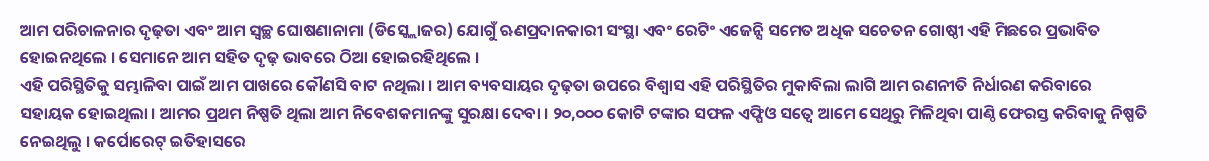ଆମ ପରିଚାଳନାର ଦୃଢ଼ତା ଏବଂ ଆମ ସ୍ୱଚ୍ଛ ଘୋଷଣାନାମା (ଡିସ୍କ୍ଲୋଜର) ଯୋଗୁଁ ଋଣପ୍ରଦାନକାରୀ ସଂସ୍ଥା ଏବଂ ରେଟିଂ ଏଜେନ୍ସି ସମେତ ଅଧିକ ସଚେତନ ଗୋଷ୍ଠୀ ଏହି ମିଛରେ ପ୍ରଭାବିତ ହୋଇନଥିଲେ । ସେମାନେ ଆମ ସହିତ ଦୃଢ଼ ଭାବରେ ଠିଆ ହୋଇରହିଥିଲେ ।
ଏହି ପରିସ୍ଥିତିକୁ ସମ୍ଭାଳିବା ପାଇଁ ଆମ ପାଖରେ କୌଣସି ବାଟ ନଥିଲା । ଆମ ବ୍ୟବସାୟର ଦୃଢ଼ତା ଉପରେ ବିଶ୍ୱାସ ଏହି ପରିସ୍ଥିତିର ମୁକାବିଲା ଲାଗି ଆମ ରଣନୀତି ନିର୍ଧାରଣ କରିବାରେ ସହାୟକ ହୋଇଥିଲା । ଆମର ପ୍ରଥମ ନିଷ୍ପତି ଥିଲା ଆମ ନିବେଶକମାନଙ୍କୁ ସୁରକ୍ଷା ଦେବା । ୨୦,୦୦୦ କୋଟି ଟଙ୍କାର ସଫଳ ଏଫ୍ପିଓ ସତ୍ୱେ ଆମେ ସେଥିରୁ ମିଳିଥିବା ପାଣ୍ଠି ଫେରସ୍ତ କରିବାକୁ ନିଷ୍ପତି ନେଇଥିଲୁ । କର୍ପୋରେଟ୍ ଇତିହାସରେ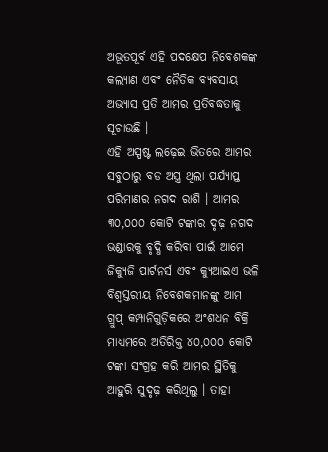ଅଭୂତପୂର୍ବ ଏହି ପଦକ୍ଷେପ ନିବେଶକଙ୍କ କଲ୍ୟାଣ ଏବଂ ନୈତିକ ବ୍ୟବସାୟ ଅଭ୍ୟାସ ପ୍ରତି ଆମର ପ୍ରତିବଦ୍ଧତାକୁ ସୂଚାଉଛି ।
ଏହି ଅସ୍ପଷ୍ଟ ଲଢ଼େଇ ଭିତରେ ଆମର ସବୁଠାରୁ ବଡ ଅସ୍ତ୍ର ଥିଲା ପର୍ଯ୍ୟାପ୍ତ ପରିମାଣର ନଗଦ ରାଶି । ଆମର ୩୦,୦୦୦ କୋଟି ଟଙ୍କାର ଦୃଢ଼ ନଗଦ ଭଣ୍ଡାରକୁ ବୃଦ୍ଧି କରିବା ପାଇଁ ଆମେ ଜିକ୍ୟୁଜି ପାର୍ଟନର୍ସ ଏବଂ କ୍ୟୁଆଇଏ ଭଳି ବିଶ୍ୱସ୍ତରୀୟ ନିବେଶକମାନଙ୍କୁ ଆମ ଗ୍ରୁପ୍ କମ୍ପାନିଗୁଡ଼ିକରେ ଅଂଶଧନ ବିକ୍ରି ମାଧ୍ୟମରେ ଅତିରିକ୍ତ ୪୦,୦୦୦ କୋଟି ଟଙ୍କା ସଂଗ୍ରହ କରି ଆମର ସ୍ଥିତିକୁ ଆହୁରି ସୁଦୃଢ଼ କରିଥିଲୁ । ତାହା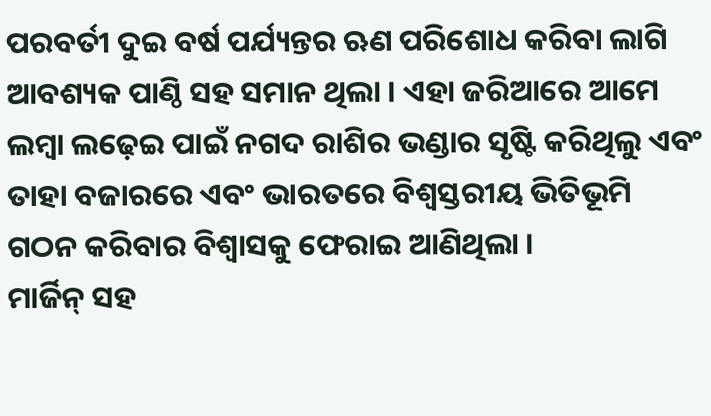ପରବର୍ତୀ ଦୁଇ ବର୍ଷ ପର୍ଯ୍ୟନ୍ତର ଋଣ ପରିଶୋଧ କରିବା ଲାଗି ଆବଶ୍ୟକ ପାଣ୍ଠି ସହ ସମାନ ଥିଲା । ଏହା ଜରିଆରେ ଆମେ ଲମ୍ବା ଲଢ଼େଇ ପାଇଁ ନଗଦ ରାଶିର ଭଣ୍ଡାର ସୃଷ୍ଟି କରିଥିଲୁ ଏବଂ ତାହା ବଜାରରେ ଏବଂ ଭାରତରେ ବିଶ୍ୱସ୍ତରୀୟ ଭିତିଭୂମି ଗଠନ କରିବାର ବିଶ୍ୱାସକୁ ଫେରାଇ ଆଣିଥିଲା ।
ମାର୍ଜିନ୍ ସହ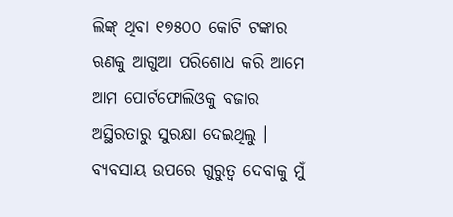ଲିଙ୍କ୍ ଥିବା ୧୭୫୦୦ କୋଟି ଟଙ୍କାର ଋଣକୁ ଆଗୁଆ ପରିଶୋଧ କରି ଆମେ ଆମ ପୋର୍ଟଫୋଲିଓକୁ ବଜାର ଅସ୍ଥିରତାରୁ ସୁରକ୍ଷା ଦେଇଥିଲୁ । ବ୍ୟବସାୟ ଉପରେ ଗୁରୁତ୍ୱ ଦେବାକୁ ମୁଁ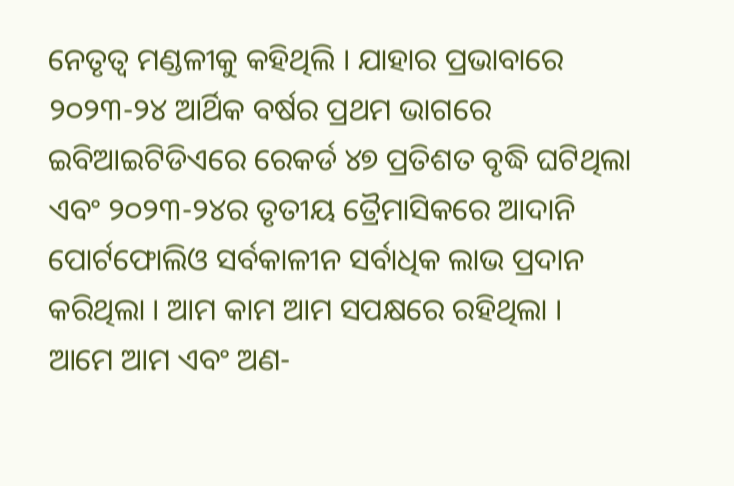ନେତୃତ୍ୱ ମଣ୍ଡଳୀକୁ କହିଥିଲି । ଯାହାର ପ୍ରଭାବାରେ ୨୦୨୩-୨୪ ଆର୍ଥିକ ବର୍ଷର ପ୍ରଥମ ଭାଗରେ ଇବିଆଇଟିଡିଏରେ ରେକର୍ଡ ୪୭ ପ୍ରତିଶତ ବୃଦ୍ଧି ଘଟିଥିଲା ଏବଂ ୨୦୨୩-୨୪ର ତୃତୀୟ ତ୍ରୈମାସିକରେ ଆଦାନି ପୋର୍ଟଫୋଲିଓ ସର୍ବକାଳୀନ ସର୍ବାଧିକ ଲାଭ ପ୍ରଦାନ କରିଥିଲା । ଆମ କାମ ଆମ ସପକ୍ଷରେ ରହିଥିଲା ।
ଆମେ ଆମ ଏବଂ ଅଣ-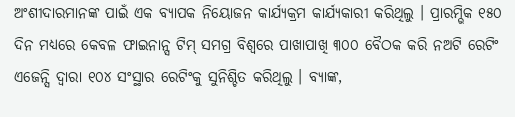ଅଂଶୀଦାରମାନଙ୍କ ପାଇଁ ଏକ ବ୍ୟାପକ ନିୟୋଜନ କାର୍ଯ୍ୟକ୍ରମ କାର୍ଯ୍ୟକାରୀ କରିଥିଲୁ । ପ୍ରାରମ୍ଭିକ ୧୫୦ ଦିନ ମଧ୍ୟରେ କେବଳ ଫାଇନାନ୍ସ ଟିମ୍ ସମଗ୍ର ବିଶ୍ୱରେ ପାଖାପାଖି ୩୦୦ ବୈଠକ କରି ନଅଟି ରେଟିଂ ଏଜେନ୍ସି ଦ୍ୱାରା ୧୦୪ ସଂସ୍ଥାର ରେଟିଂକୁ ସୁନିଶ୍ଚିତ କରିଥିଲୁ । ବ୍ୟାଙ୍କ,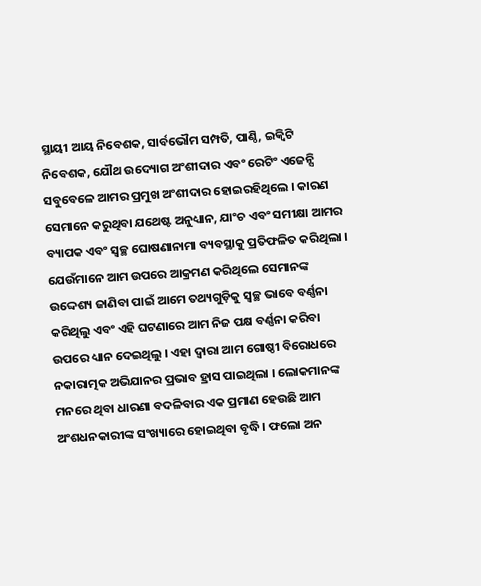ସ୍ଥାୟୀ ଆୟ ନିବେଶକ, ସାର୍ବଭୌମ ସମ୍ପତି, ପାଣ୍ଠି, ଇକ୍ୱିଟି ନିବେଶକ, ଯୌଥ ଉଦ୍ୟୋଗ ଅଂଶୀଦାର ଏବଂ ରେଟିଂ ଏଜେନ୍ସି ସବୁବେଳେ ଆମର ପ୍ରମୁଖ ଅଂଶୀଦାର ହୋଇରହିଥିଲେ । କାରଣ ସେମାନେ କରୁଥିବା ଯଥେଷ୍ଟ ଅନୁଧ୍ୟାନ, ଯାଂଚ ଏବଂ ସମୀକ୍ଷା ଆମର ବ୍ୟାପକ ଏବଂ ସ୍ୱଚ୍ଛ ଘୋଷଣାନାମା ବ୍ୟବସ୍ଥାକୁ ପ୍ରତିଫଳିତ କରିଥିଲା ।
ଯେଉଁମାନେ ଆମ ଉପରେ ଆକ୍ରମଣ କରିଥିଲେ ସେମାନଙ୍କ ଉଦ୍ଦେଶ୍ୟ ଜାଣିବା ପାଇଁ ଆମେ ତଥ୍ୟଗୁଡ଼ିକୁ ସ୍ୱଚ୍ଛ ଭାବେ ବର୍ଣ୍ଣନା କରିଥିଲୁ ଏବଂ ଏହି ଘଟଣାରେ ଆମ ନିଜ ପକ୍ଷ ବର୍ଣ୍ଣନା କରିବା ଉପରେ ଧ୍ୟାନ ଦେଇଥିଲୁ । ଏହା ଦ୍ୱାରା ଆମ ଗୋଷ୍ଠୀ ବିରୋଧରେ ନକାରାତ୍ମକ ଅଭିଯାନର ପ୍ରଭାବ ହ୍ରାସ ପାଇଥିଲା । ଲୋକମାନଙ୍କ ମନରେ ଥିବା ଧାରଣା ବଦଳିବାର ଏକ ପ୍ରମାଣ ହେଉଛି ଆମ ଅଂଶଧନକାରୀଙ୍କ ସଂଖ୍ୟାରେ ହୋଇଥିବା ବୃଦ୍ଧି । ଫଲୋ ଅନ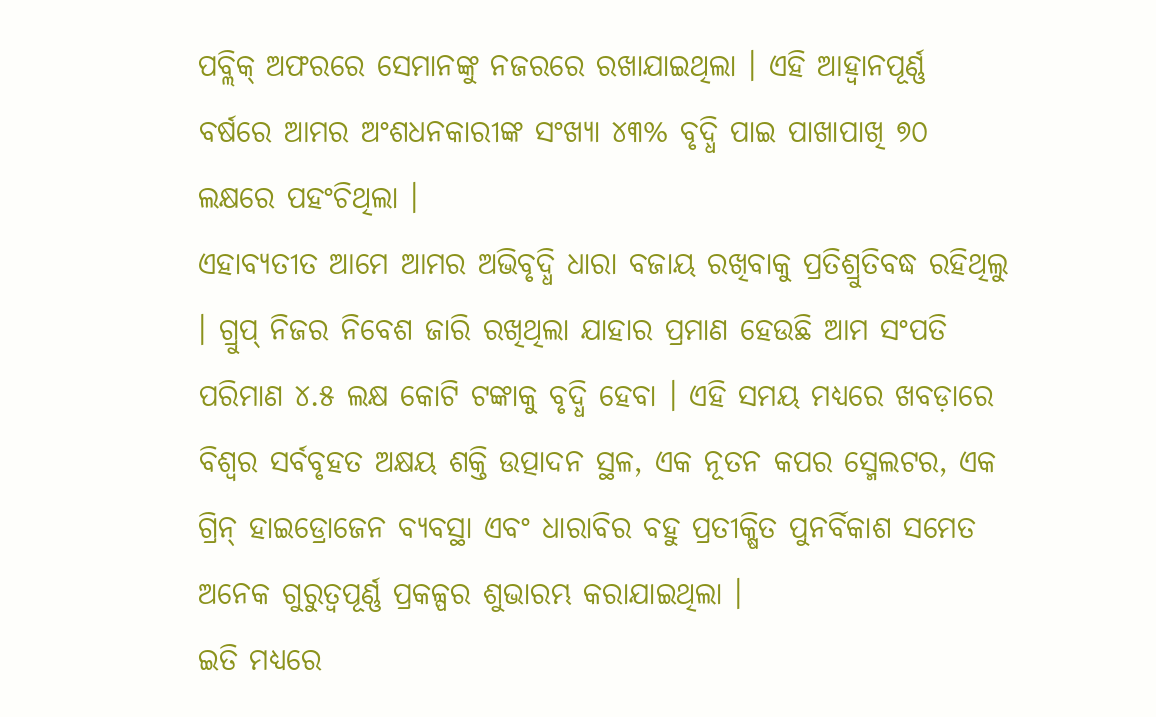ପବ୍ଲିକ୍ ଅଫରରେ ସେମାନଙ୍କୁ ନଜରରେ ରଖାଯାଇଥିଲା । ଏହି ଆହ୍ୱାନପୂର୍ଣ୍ଣ ବର୍ଷରେ ଆମର ଅଂଶଧନକାରୀଙ୍କ ସଂଖ୍ୟା ୪୩% ବୃଦ୍ଧି ପାଇ ପାଖାପାଖି ୭୦ ଲକ୍ଷରେ ପହଂଚିଥିଲା ।
ଏହାବ୍ୟତୀତ ଆମେ ଆମର ଅଭିବୃଦ୍ଧି ଧାରା ବଜାୟ ରଖିବାକୁ ପ୍ରତିଶ୍ରୁତିବଦ୍ଧ ରହିଥିଲୁ । ଗ୍ରୁପ୍ ନିଜର ନିବେଶ ଜାରି ରଖିଥିଲା ଯାହାର ପ୍ରମାଣ ହେଉଛି ଆମ ସଂପତି ପରିମାଣ ୪.୫ ଲକ୍ଷ କୋଟି ଟଙ୍କାକୁ ବୃଦ୍ଧି ହେବା । ଏହି ସମୟ ମଧ୍ୟରେ ଖବଡ଼ାରେ ବିଶ୍ୱର ସର୍ବବୃହତ ଅକ୍ଷୟ ଶକ୍ତି ଉତ୍ପାଦନ ସ୍ଥଳ, ଏକ ନୂତନ କପର ସ୍ମେଲଟର, ଏକ ଗ୍ରିନ୍ ହାଇଡ୍ରୋଜେନ ବ୍ୟବସ୍ଥା ଏବଂ ଧାରାବିର ବହୁ ପ୍ରତୀକ୍ଷିତ ପୁନର୍ବିକାଶ ସମେତ ଅନେକ ଗୁରୁତ୍ୱପୂର୍ଣ୍ଣ ପ୍ରକଳ୍ପର ଶୁଭାରମ୍ଭ କରାଯାଇଥିଲା ।
ଇତି ମଧ୍ୟରେ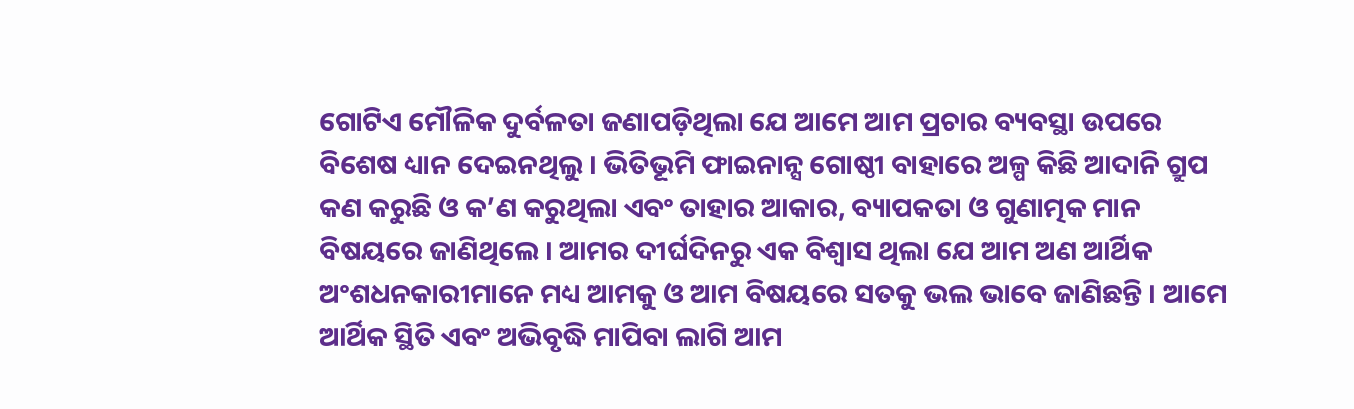ଗୋଟିଏ ମୌଳିକ ଦୁର୍ବଳତା ଜଣାପଡ଼ିଥିଲା ଯେ ଆମେ ଆମ ପ୍ରଚାର ବ୍ୟବସ୍ଥା ଉପରେ ବିଶେଷ ଧ୍ୟାନ ଦେଇନଥିଲୁ । ଭିତିଭୂମି ଫାଇନାନ୍ସ ଗୋଷ୍ଠୀ ବାହାରେ ଅଳ୍ପ କିଛି ଆଦାନି ଗ୍ରୁପ କଣ କରୁଛି ଓ କ’ଣ କରୁଥିଲା ଏବଂ ତାହାର ଆକାର, ବ୍ୟାପକତା ଓ ଗୁଣାତ୍ମକ ମାନ ବିଷୟରେ ଜାଣିଥିଲେ । ଆମର ଦୀର୍ଘଦିନରୁ ଏକ ବିଶ୍ୱାସ ଥିଲା ଯେ ଆମ ଅଣ ଆର୍ଥିକ ଅଂଶଧନକାରୀମାନେ ମଧ୍ୟ ଆମକୁ ଓ ଆମ ବିଷୟରେ ସତକୁ ଭଲ ଭାବେ ଜାଣିଛନ୍ତି । ଆମେ ଆର୍ଥିକ ସ୍ଥିତି ଏବଂ ଅଭିବୃଦ୍ଧି ମାପିବା ଲାଗି ଆମ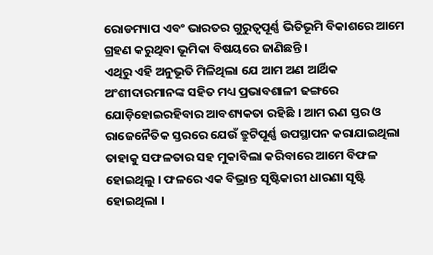ରୋଡମ୍ୟାପ ଏବଂ ଭାରତର ଗୁରୁତ୍ୱପୂର୍ଣ୍ଣ ଭିତିଭୂମି ବିକାଶରେ ଆମେ ଗ୍ରହଣ କରୁଥିବା ଭୂମିକା ବିଷୟରେ ଜାଣିଛନ୍ତି ।
ଏଥିରୁ ଏହି ଅନୁଭୂତି ମିଳିଥିଲା ଯେ ଆମ ଅଣ ଆର୍ଥିକ ଅଂଶୀଦାରମାନଙ୍କ ସହିତ ମଧ୍ୟ ପ୍ରଭାବଶାଳୀ ଢଙ୍ଗରେ ଯୋଡ଼ିହୋଇରହିବାର ଆବଶ୍ୟକତା ରହିଛି । ଆମ ଋଣ ସ୍ତର ଓ ରାଜେନୈତିକ ସ୍ତରରେ ଯେଉଁ ତ୍ରୁଟିପୂର୍ଣ୍ଣ ଉପସ୍ଥାପନ କରାଯାଇଥିଲା ତାହାକୁ ସଫଳତାର ସହ ମୁକାବିଲା କରିବାରେ ଆମେ ବିଫଳ ହୋଇଥିଲୁ । ଫଳରେ ଏକ ବିଭ୍ରାନ୍ତ ସୃଷ୍ଟିକାରୀ ଧାରଣା ସୃଷ୍ଟି ହୋଇଥିଲା ।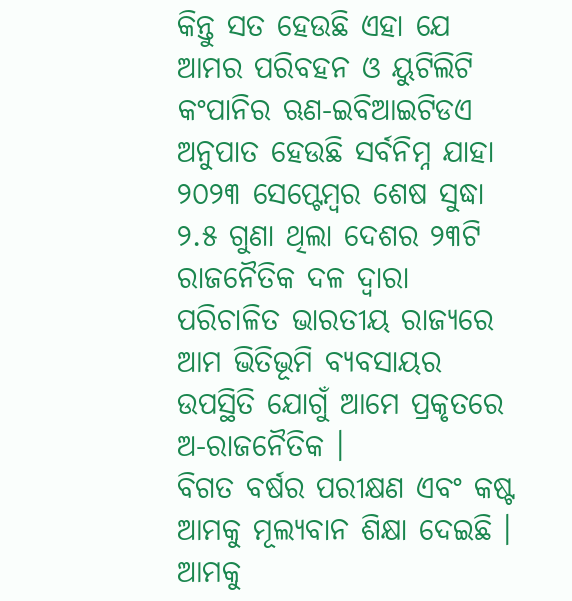କିନ୍ତୁ ସତ ହେଉଛି ଏହା ଯେ ଆମର ପରିବହନ ଓ ୟୁଟିଲିଟି କଂପାନିର ଋଣ-ଇବିଆଇଟିଡଏ ଅନୁପାତ ହେଉଛି ସର୍ବନିମ୍ନ ଯାହା ୨୦୨୩ ସେପ୍ଟେମ୍ବର ଶେଷ ସୁଦ୍ଧା ୨.୫ ଗୁଣା ଥିଲା ଦେଶର ୨୩ଟି ରାଜନୈତିକ ଦଳ ଦ୍ୱାରା ପରିଚାଳିତ ଭାରତୀୟ ରାଜ୍ୟରେ ଆମ ଭିତିଭୂମି ବ୍ୟବସାୟର ଉପସ୍ଥିତି ଯୋଗୁଁ ଆମେ ପ୍ରକୃତରେ ଅ-ରାଜନୈତିକ ।
ବିଗତ ବର୍ଷର ପରୀକ୍ଷଣ ଏବଂ କଷ୍ଟ ଆମକୁ ମୂଲ୍ୟବାନ ଶିକ୍ଷା ଦେଇଛି । ଆମକୁ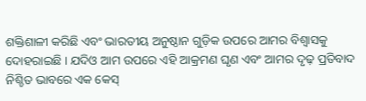ଶକ୍ତିଶାଳୀ କରିଛି ଏବଂ ଭାରତୀୟ ଅନୁଷ୍ଠାନ ଗୁଡ଼ିକ ଉପରେ ଆମର ବିଶ୍ୱାସକୁ ଦୋହରାଇଛି । ଯଦିଓ ଆମ ଉପରେ ଏହି ଆକ୍ରମଣ ଘୃଣ ଏବଂ ଆମର ଦୃଢ଼ ପ୍ରତିବାଦ ନିଶ୍ଚିତ ଭାବରେ ଏକ କେସ୍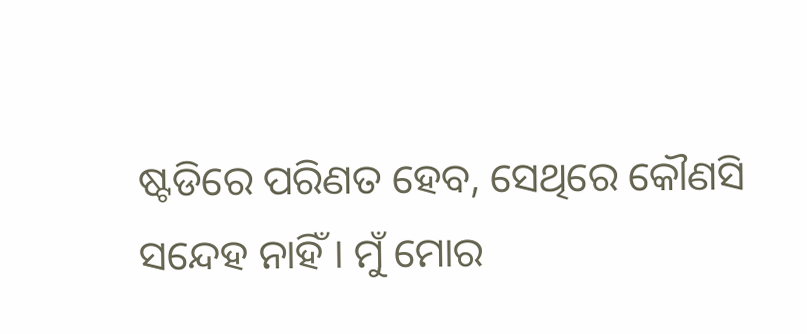ଷ୍ଟଡିରେ ପରିଣତ ହେବ, ସେଥିରେ କୌଣସି ସନ୍ଦେହ ନାହିଁ । ମୁଁ ମୋର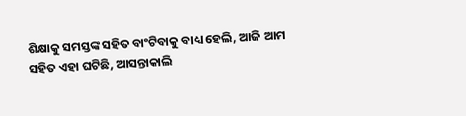ଶିକ୍ଷାକୁ ସମସ୍ତଙ୍କ ସହିତ ବାଂଟିବାକୁ ବାଧ୍ୟ ହେଲି, ଆଜି ଆମ ସହିତ ଏହା ଘଟିଛି, ଆସନ୍ତାକାଲି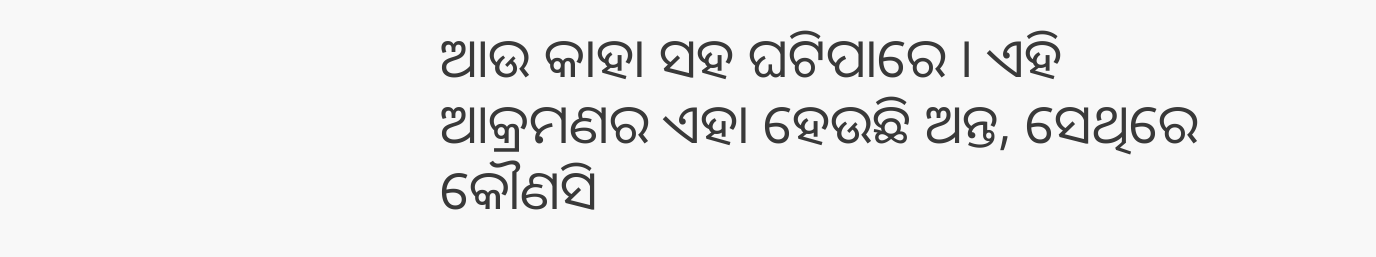ଆଉ କାହା ସହ ଘଟିପାରେ । ଏହି ଆକ୍ରମଣର ଏହା ହେଉଛି ଅନ୍ତ, ସେଥିରେ କୌଣସି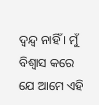ଦ୍ୱନ୍ଦ୍ୱ ନାହିଁ । ମୁଁ ବିଶ୍ୱାସ କରେ ଯେ ଆମେ ଏହି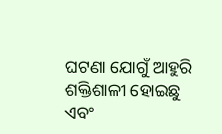ଘଟଣା ଯୋଗୁଁ ଆହୁରି ଶକ୍ତିଶାଳୀ ହୋଇଛୁ ଏବଂ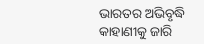ଭାରତର ଅଭିବୃଦ୍ଧି କାହାଣୀକୁ ଜାରି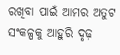ରଖିବା ପାଇଁ ଆମର ଅତୁଟ ସଂକଳ୍ପକୁ ଆହୁରି ଦୃଢ଼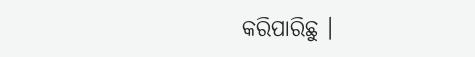କରିପାରିଛୁ ।